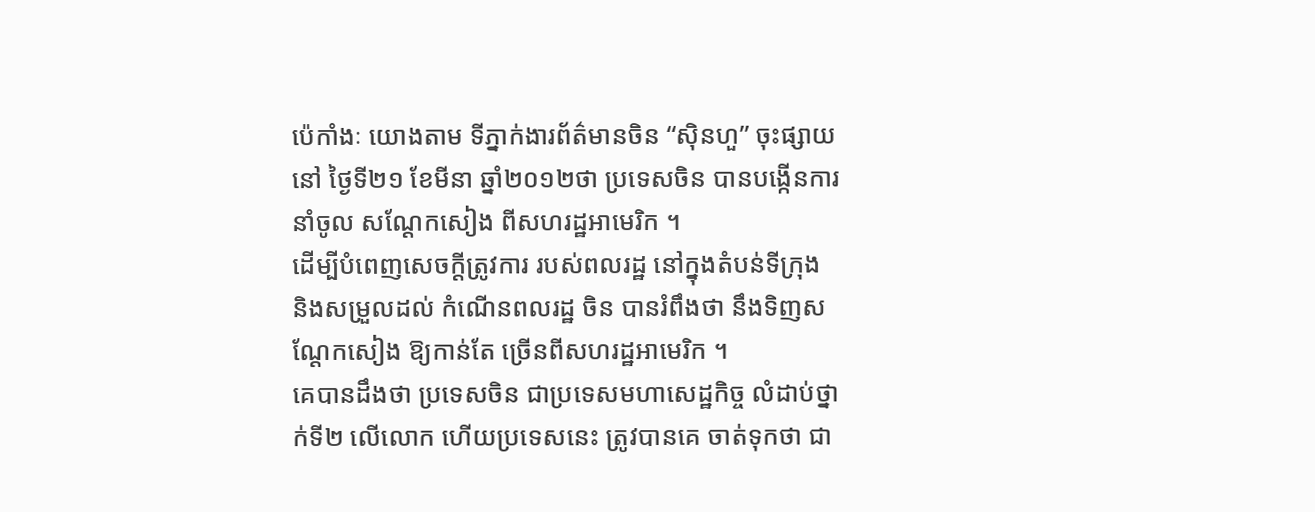ប៉េកាំងៈ យោងតាម ទីភ្នាក់ងារព័ត៌មានចិន “ស៊ិនហួ” ចុះផ្សាយនៅ ថ្ងៃទី២១ ខែមីនា ឆ្នាំ២០១២ថា ប្រទេសចិន បានបង្កើនការនាំចូល សណ្ដែកសៀង ពីសហរដ្ឋអាមេរិក ។
ដើម្បីបំពេញសេចក្ដីត្រូវការ របស់ពលរដ្ឋ នៅក្នុងតំបន់ទីក្រុង និងសម្រួលដល់ កំណើនពលរដ្ឋ ចិន បានរំពឹងថា នឹងទិញសណ្ដែកសៀង ឱ្យកាន់តែ ច្រើនពីសហរដ្ឋអាមេរិក ។
គេបានដឹងថា ប្រទេសចិន ជាប្រទេសមហាសេដ្ឋកិច្ច លំដាប់ថ្នាក់ទី២ លើលោក ហើយប្រទេសនេះ ត្រូវបានគេ ចាត់ទុកថា ជា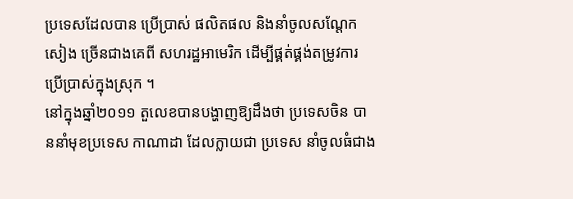ប្រទេសដែលបាន ប្រើប្រាស់ ផលិតផល និងនាំចូលសណ្ដែកសៀង ច្រើនជាងគេពី សហរដ្ឋអាមេរិក ដើម្បីផ្គត់ផ្គង់តម្រូវការ ប្រើប្រាស់ក្នុងស្រុក ។
នៅក្នុងឆ្នាំ២០១១ តួលេខបានបង្ហាញឱ្យដឹងថា ប្រទេសចិន បាននាំមុខប្រទេស កាណាដា ដែលក្លាយជា ប្រទេស នាំចូលធំជាង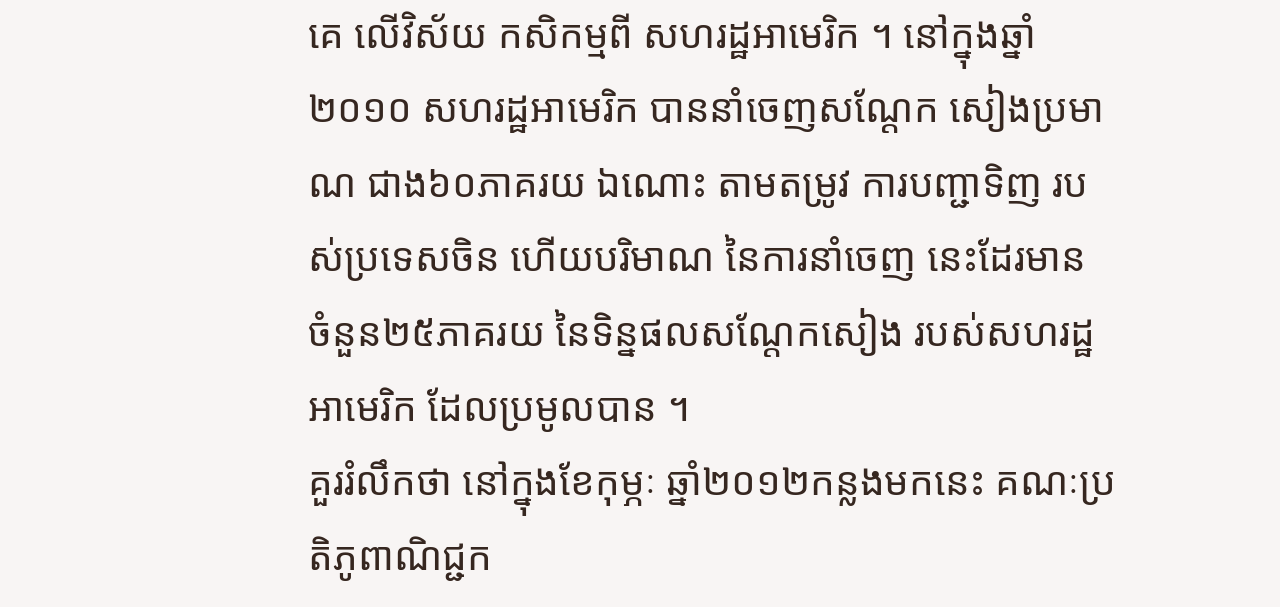គេ លើវិស័យ កសិកម្មពី សហរដ្ឋអាមេរិក ។ នៅក្នុងឆ្នាំ២០១០ សហរដ្ឋអាមេរិក បាននាំចេញសណ្ដែក សៀងប្រមាណ ជាង៦០ភាគរយ ឯណោះ តាមតម្រូវ ការបញ្ជាទិញ របស់ប្រទេសចិន ហើយបរិមាណ នៃការនាំចេញ នេះដែរមាន ចំនួន២៥ភាគរយ នៃទិន្នផលសណ្ដែកសៀង របស់សហរដ្ឋអាមេរិក ដែលប្រមូលបាន ។
គួររំលឹកថា នៅក្នុងខែកុម្ភៈ ឆ្នាំ២០១២កន្លងមកនេះ គណៈប្រតិភូពាណិជ្ជក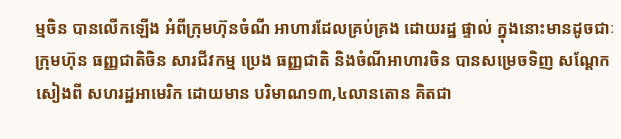ម្មចិន បានលើកឡើង អំពីក្រុមហ៊ុនចំណី អាហារដែលគ្រប់គ្រង ដោយរដ្ឋ ផ្ទាល់ ក្នុងនោះមានដូចជាៈ ក្រុមហ៊ុន ធញ្ញជាតិចិន សារជីវកម្ម ប្រេង ធញ្ញជាតិ និងចំណីអាហារចិន បានសម្រេចទិញ សណ្ដែកសៀងពី សហរដ្ឋអាមេរិក ដោយមាន បរិមាណ១៣,៤លានតោន គិតជា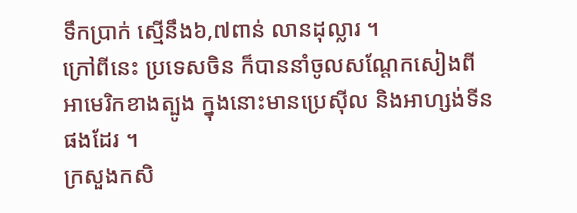ទឹកប្រាក់ ស្មើនឹង៦,៧ពាន់ លានដុល្លារ ។
ក្រៅពីនេះ ប្រទេសចិន ក៏បាននាំចូលសណ្ដែកសៀងពី អាមេរិកខាងត្បូង ក្នុងនោះមានប្រេស៊ីល និងអាហ្សង់ទីន ផងដែរ ។
ក្រសួងកសិ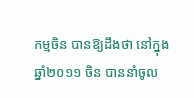កម្មចិន បានឱ្យដឹងថា នៅក្នុងឆ្នាំ២០១១ ចិន បាននាំចូល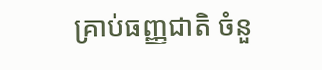គ្រាប់ធញ្ញជាតិ ចំនួ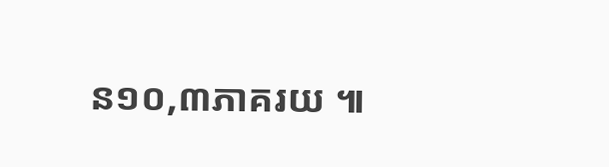ន១០,៣ភាគរយ ៕